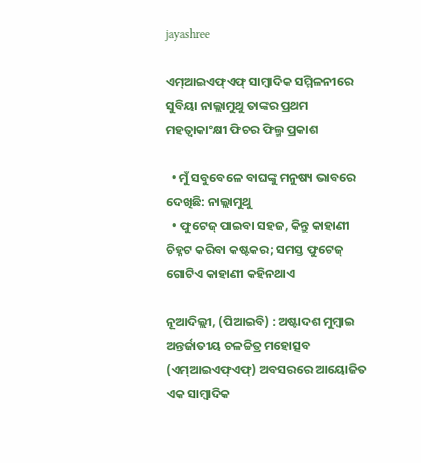jayashree

ଏମ୍‌ଆଇଏଫ୍‌ଏଫ୍ ସାମ୍ବାଦିକ ସମ୍ମିଳନୀରେ ସୁବିୟା ନାଲ୍ଲାମୁଥୁ ତାଙ୍କର ପ୍ରଥମ ମହତ୍ୱାକାଂକ୍ଷୀ ଫିଚର ଫିଲ୍ମ ପ୍ରକାଶ

  • ମୁଁ ସବୁବେଳେ ବାଘଙ୍କୁ ମନୁଷ୍ୟ ଭାବରେ ଦେଖିଛି: ନାଲ୍ଲାମୁଥୁ
  • ଫୁଟେଜ୍ ପାଇବା ସହଜ, କିନ୍ତୁ କାହାଣୀ ଚିହ୍ନଟ କରିବା କଷ୍ଟକର; ସମସ୍ତ ଫୁଟେଜ୍ ଗୋଟିଏ କାହାଣୀ କହିନଥାଏ

ନୂଆଦିଲ୍ଲୀ, (ପିଆଇବି) : ଅଷ୍ଟାଦଶ ମୁମ୍ବାଇ ଅନ୍ତର୍ଜାତୀୟ ଚଳଚ୍ଚିତ୍ର ମହୋତ୍ସବ (ଏମ୍‌ଆଇଏଫ୍‌ଏଫ୍) ଅବସରରେ ଆୟୋଜିତ ଏକ ସାମ୍ବାଦିକ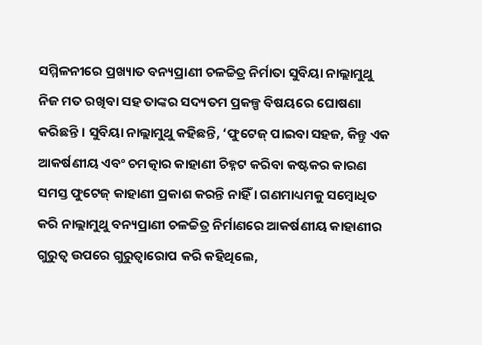ସମ୍ମିଳନୀରେ ପ୍ରଖ୍ୟାତ ବନ୍ୟପ୍ରାଣୀ ଚଳଚ୍ଚିତ୍ର ନିର୍ମାତା ସୁବିୟା ନାଲ୍ଲାମୁଥୁ ନିଜ ମତ ରଖିବା ସହ ତାଙ୍କର ସଦ୍ୟତମ ପ୍ରକଳ୍ପ ବିଷୟରେ ଘୋଷଣା କରିଛନ୍ତି । ସୁବିୟା ନାଲ୍ଲାମୁଥୁ କହିଛନ୍ତି, ‘ଫୁଟେଜ୍ ପାଇବା ସହଜ, କିନ୍ତୁ ଏକ ଆକର୍ଷଣୀୟ ଏବଂ ଚମତ୍କାର କାହାଣୀ ଚିହ୍ନଟ କରିବା କଷ୍ଟକର କାରଣ ସମସ୍ତ ଫୁଟେଜ୍ କାହାଣୀ ପ୍ରକାଶ କରନ୍ତି ନାହିଁ । ଗଣମାଧ୍ୟମକୁ ସମ୍ବୋଧିତ କରି ନାଲ୍ଲାମୁଥୁ ବନ୍ୟପ୍ରାଣୀ ଚଳଚ୍ଚିତ୍ର ନିର୍ମାଣରେ ଆକର୍ଷଣୀୟ କାହାଣୀର ଗୁରୁତ୍ୱ ଉପରେ ଗୁରୁତ୍ୱାରୋପ କରି କହିଥିଲେ,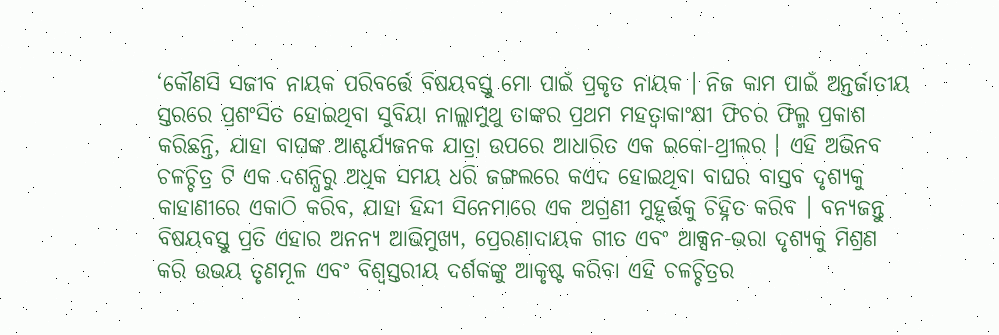‘କୌଣସି ସଜୀବ ନାୟକ ପରିବର୍ତ୍ତେ ବିଷୟବସ୍ତୁ ମୋ ପାଇଁ ପ୍ରକୃତ ନାୟକ । ନିଜ କାମ ପାଇଁ ଅନ୍ତର୍ଜାତୀୟ ସ୍ତରରେ ପ୍ରଶଂସିତ ହୋଇଥିବା ସୁବିୟା ନାଲ୍ଲାମୁଥୁ ତାଙ୍କର ପ୍ରଥମ ମହତ୍ୱାକାଂକ୍ଷୀ ଫିଚର ଫିଲ୍ମ ପ୍ରକାଶ କରିଛନ୍ତି, ଯାହା ବାଘଙ୍କ ଆଶ୍ଚର୍ଯ୍ୟଜନକ ଯାତ୍ରା ଉପରେ ଆଧାରିତ ଏକ ଇକୋ-ଥ୍ରୀଲର । ଏହି ଅଭିନବ ଚଳଚ୍ଚିତ୍ର ଟି ଏକ ଦଶନ୍ଧିରୁ ଅଧିକ ସମୟ ଧରି ଜଙ୍ଗଲରେ କଏଦ ହୋଇଥିବା ବାଘର ବାସ୍ତବ ଦୃଶ୍ୟକୁ କାହାଣୀରେ ଏକାଠି କରିବ, ଯାହା ହିନ୍ଦୀ ସିନେମାରେ ଏକ ଅଗ୍ରଣୀ ମୁହୂର୍ତ୍ତକୁ ଚିହ୍ନିତ କରିବ । ବନ୍ୟଜନ୍ତୁ ବିଷୟବସ୍ତୁ ପ୍ରତି ଏହାର ଅନନ୍ୟ ଆଭିମୁଖ୍ୟ, ପ୍ରେରଣାଦାୟକ ଗୀତ ଏବଂ ଆକ୍ସନ-ଭରା ଦୃଶ୍ୟକୁ ମିଶ୍ରଣ କରି ଉଭୟ ତୃଣମୂଳ ଏବଂ ବିଶ୍ୱସ୍ତରୀୟ ଦର୍ଶକଙ୍କୁ ଆକୃଷ୍ଟ କରିବା ଏହି ଚଳଚ୍ଚିତ୍ରର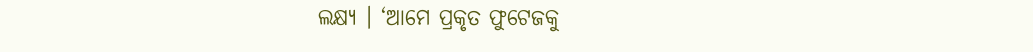ଲକ୍ଷ୍ୟ । ‘ଆମେ ପ୍ରକୃତ ଫୁଟେଜକୁ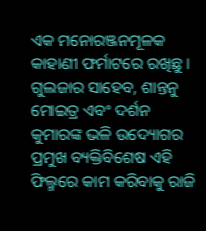ଏକ ମନୋରଞ୍ଜନମୂଳକ କାହାଣୀ ଫର୍ମାଟରେ ରଖିଛୁ । ଗୁଲଜାର ସାହେବ, ଶାନ୍ତନୁ ମୋଇତ୍ର ଏବଂ ଦର୍ଶନ କୁମାରଙ୍କ ଭଳି ଉଦ୍ୟୋଗର ପ୍ରମୁଖ ବ୍ୟକ୍ତିବିଶେଷ ଏହି ଫିଲ୍ମରେ କାମ କରିବାକୁ ରାଜି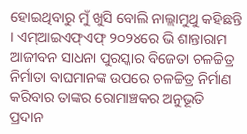ହୋଇଥିବାରୁ ମୁଁ ଖୁସି ବୋଲି ନାଲ୍ଲାମୁଥୁ କହିଛନ୍ତି । ଏମ୍ଆଇଏଫ୍ଏଫ୍ ୨୦୨୪ରେ ଭି ଶାନ୍ତାରାମ ଆଜୀବନ ସାଧନା ପୁରସ୍କାର ବିଜେତା ଚଳଚ୍ଚିତ୍ର ନିର୍ମାତା ବାଘମାନଙ୍କ ଉପରେ ଚଳଚ୍ଚିତ୍ର ନିର୍ମାଣ କରିବାର ତାଙ୍କର ରୋମାଞ୍ଚକର ଅନୁଭୂତି ପ୍ରଦାନ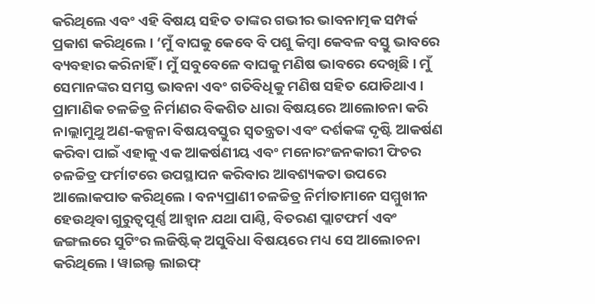କରିଥିଲେ ଏବଂ ଏହି ବିଷୟ ସହିତ ତାଙ୍କର ଗଭୀର ଭାବନାତ୍ମକ ସମ୍ପର୍କ ପ୍ରକାଶ କରିଥିଲେ । ‘ମୁଁ ବାଘକୁ କେବେ ବି ପଶୁ କିମ୍ବା କେବଳ ବସ୍ତୁ ଭାବରେ ବ୍ୟବହାର କରିନାହିଁ । ମୁଁ ସବୁବେଳେ ବାଘକୁ ମଣିଷ ଭାବରେ ଦେଖିଛି । ମୁଁ ସେମାନଙ୍କର ସମସ୍ତ ଭାବନା ଏବଂ ଗତିବିଧିକୁ ମଣିଷ ସହିତ ଯୋଡିଥାଏ । ପ୍ରାମାଣିକ ଚଳଚ୍ଚିତ୍ର ନିର୍ମାଣର ବିକଶିତ ଧାରା ବିଷୟରେ ଆଲୋଚନା କରି ନାଲ୍ଲାମୁଥୁ ଅଣ-କଳ୍ପନା ବିଷୟବସ୍ତୁର ସ୍ୱତନ୍ତ୍ରତା ଏବଂ ଦର୍ଶକଙ୍କ ଦୃଷ୍ଟି ଆକର୍ଷଣ କରିବା ପାଇଁ ଏହାକୁ ଏକ ଆକର୍ଷଣୀୟ ଏବଂ ମନୋରଂଜନକାରୀ ଫିଚର ଚଳଚ୍ଚିତ୍ର ଫର୍ମାଟରେ ଉପସ୍ଥାପନ କରିବାର ଆବଶ୍ୟକତା ଉପରେ ଆଲୋକପାତ କରିଥିଲେ । ବନ୍ୟପ୍ରାଣୀ ଚଳଚ୍ଚିତ୍ର ନିର୍ମାତାମାନେ ସମ୍ମୁଖୀନ ହେଉଥିବା ଗୁରୁତ୍ୱପୂର୍ଣ୍ଣ ଆହ୍ୱାନ ଯଥା ପାଣ୍ଠି, ବିତରଣ ପ୍ଲାଟଫର୍ମ ଏବଂ ଜଙ୍ଗଲରେ ସୁଟିଂର ଲଜିଷ୍ଟିକ୍ ଅସୁବିଧା ବିଷୟରେ ମଧ୍ୟ ସେ ଆଲୋଚନା କରିଥିଲେ । ୱାଇଲ୍ଡ ଲାଇଫ୍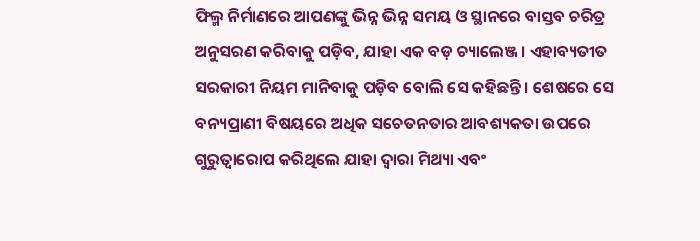ଫିଲ୍ମ ନିର୍ମାଣରେ ଆପଣଙ୍କୁ ଭିନ୍ନ ଭିନ୍ନ ସମୟ ଓ ସ୍ଥାନରେ ବାସ୍ତବ ଚରିତ୍ର ଅନୁସରଣ କରିବାକୁ ପଡ଼ିବ, ଯାହା ଏକ ବଡ଼ ଚ୍ୟାଲେଞ୍ଜ । ଏହାବ୍ୟତୀତ ସରକାରୀ ନିୟମ ମାନିବାକୁ ପଡ଼ିବ ବୋଲି ସେ କହିଛନ୍ତି । ଶେଷରେ ସେ ବନ୍ୟପ୍ରାଣୀ ବିଷୟରେ ଅଧିକ ସଚେତନତାର ଆବଶ୍ୟକତା ଉପରେ ଗୁରୁତ୍ୱାରୋପ କରିଥିଲେ ଯାହା ଦ୍ୱାରା ମିଥ୍ୟା ଏବଂ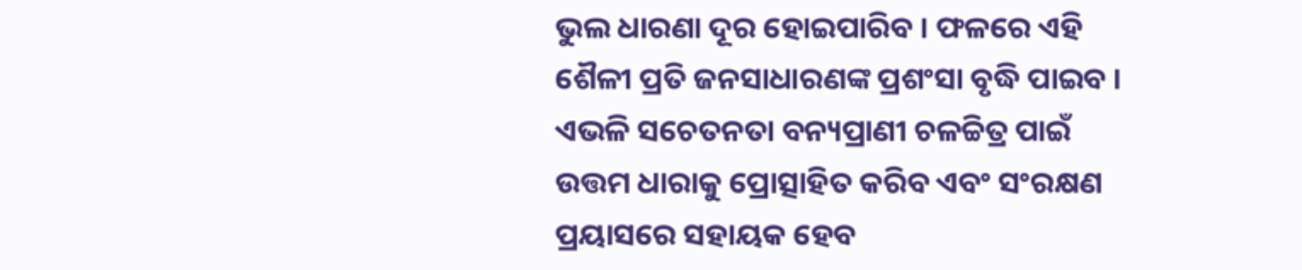ଭୁଲ ଧାରଣା ଦୂର ହୋଇପାରିବ । ଫଳରେ ଏହି ଶୈଳୀ ପ୍ରତି ଜନସାଧାରଣଙ୍କ ପ୍ରଶଂସା ବୃଦ୍ଧି ପାଇବ । ଏଭଳି ସଚେତନତା ବନ୍ୟପ୍ରାଣୀ ଚଳଚ୍ଚିତ୍ର ପାଇଁ ଉତ୍ତମ ଧାରାକୁ ପ୍ରୋତ୍ସାହିତ କରିବ ଏବଂ ସଂରକ୍ଷଣ ପ୍ରୟାସରେ ସହାୟକ ହେବ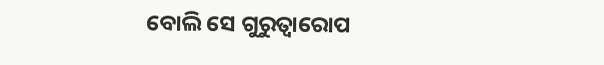ବୋଲି ସେ ଗୁରୁତ୍ୱାରୋପ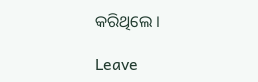କରିଥିଲେ ।

Leave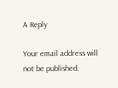A Reply

Your email address will not be published.